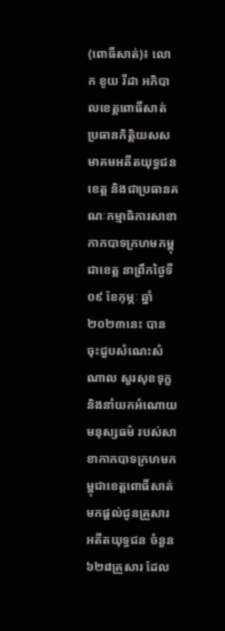(ពោធិ៍សាត់)៖ លោក ខូយ រីដា អភិបាលខេត្តពោធិ៍សាត់ ប្រធានកិត្តិយសសមាគមអតីតយុទ្ធជនខេត្ត និងជាប្រធានគណៈកម្មាធិការសាខាកាកបាទក្រហមកម្ពុជាខេត្ត នាព្រឹកថ្ងៃទី០៩ ខែកុម្ភៈ ឆ្នាំ២០២៣នេះ បានចុះជួបសំណេះសំណាល សួរសុខទុក្ខ និងនាំយកអំណោយមនុស្សធម៌ របស់សាខាកាកបាទក្រហមកម្ពុជាខេត្តពោធិ៍សាត់ មកផ្ដល់ជូនគ្រួសារអតីតយុទ្ធជន ចំនួន៦២៨គ្រួសារ ដែល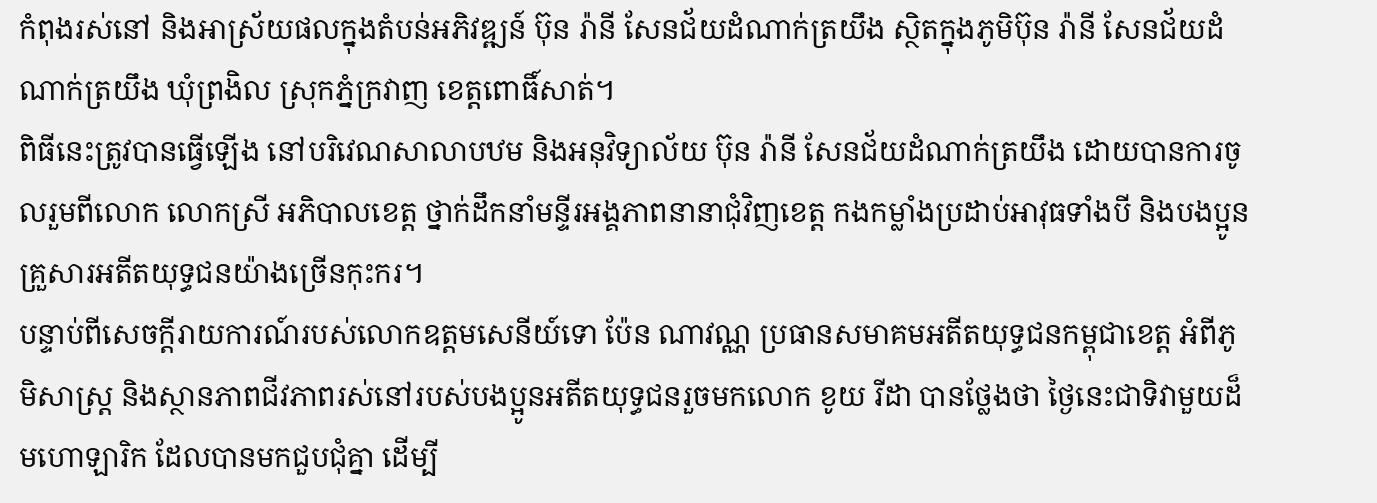កំពុងរស់នៅ និងអាស្រ័យផលក្នុងតំបន់អភិវឌ្ឍន៍ ប៊ុន រ៉ានី សែនជ័យដំណាក់ត្រយឹង ស្ថិតក្នុងភូមិប៊ុន រ៉ានី សែនជ័យដំណាក់ត្រយឹង ឃុំព្រងិល ស្រុកភ្នំក្រវាញ ខេត្តពោធិ៍សាត់។
ពិធីនេះត្រូវបានធ្វើឡើង នៅបរិវេណសាលាបឋម និងអនុវិទ្យាល័យ ប៊ុន រ៉ានី សែនជ័យដំណាក់ត្រយឹង ដោយបានការចូលរួមពីលោក លោកស្រី អភិបាលខេត្ត ថ្នាក់ដឹកនាំមន្ទីរអង្គភាពនានាជុំវិញខេត្ត កងកម្លាំងប្រដាប់អាវុធទាំងបី និងបងប្អូនគ្រួសារអតីតយុទ្ធជនយ៉ាងច្រើនកុះករ។
បន្ទាប់ពីសេចក្ដីរាយការណ៍របស់លោកឧត្តមសេនីយ៍ទោ ប៉ែន ណាវណ្ណ ប្រធានសមាគមអតីតយុទ្ធជនកម្ពុជាខេត្ត អំពីភូមិសាស្ត្រ និងស្ថានភាពជីវភាពរស់នៅរបស់បងប្អូនអតីតយុទ្ធជនរួចមកលោក ខូយ រីដា បានថ្លែងថា ថ្ងៃនេះជាទិវាមួយដ៏មហោឡារិក ដែលបានមកជួបជុំគ្នា ដើម្បី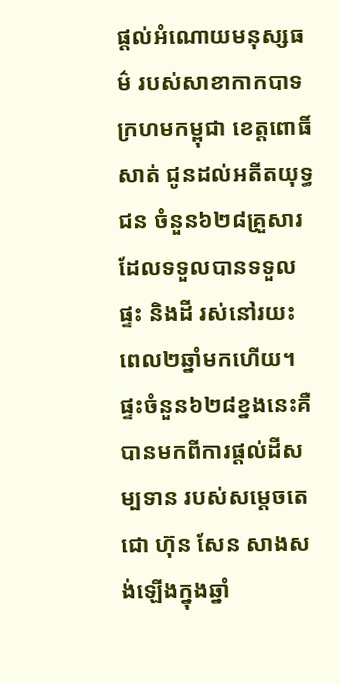ផ្ដល់អំណោយមនុស្សធម៌ របស់សាខាកាកបាទក្រហមកម្ពុជា ខេត្តពោធិ៍សាត់ ជូនដល់អតីតយុទ្ធជន ចំនួន៦២៨គ្រួសារ ដែលទទួលបានទទួលផ្ទះ និងដី រស់នៅរយះពេល២ឆ្នាំមកហើយ។ ផ្ទះចំនួន៦២៨ខ្នងនេះគឺបានមកពីការផ្តល់ដីសម្បទាន របស់សម្ដេចតេជោ ហ៊ុន សែន សាងសង់ឡើងក្នុងឆ្នាំ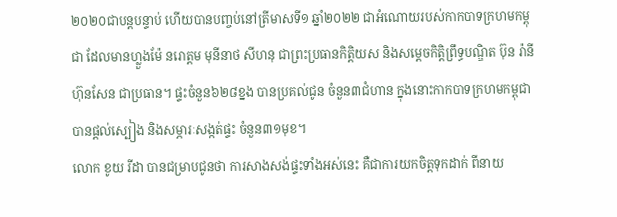២០២០ជាបន្តបន្ទាប់ ហើយបានបញ្ចប់នៅត្រីមាសទី១ ឆ្នាំ២០២២ ជាអំណោយរបស់កាកបាទក្រហមកម្ពុជា ដែលមានហ្លួងម៉ែ នរោត្ដម មុនីនាថ សីហនុ ជាព្រះប្រធានកិត្តិយស និងសម្តេចកិត្តិព្រឹទ្ធបណ្ឌិត ប៊ុន រ៉ានី ហ៊ុនសែន ជាប្រធាន។ ផ្ទះចំនួន៦២៨ខ្នង បានប្រគល់ជូន ចំនួន៣ជំហាន ក្នុងនោះកាកបាទក្រហមកម្ពុជា បានផ្តល់ស្បៀង និងសម្ភារៈសង្កត់ផ្ទះ ចំនួន៣១មុខ។
លោក ខូយ រីដា បានជម្រាបជូនថា ការសាងសង់ផ្ទះទាំងអស់នេះ គឺជាការយកចិត្តទុកដាក់ ពីនាយ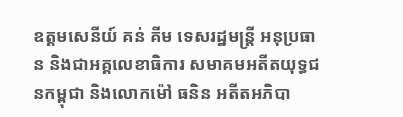ឧត្តមសេនីយ៍ គន់ គីម ទេសរដ្ឋមន្ត្រី អនុប្រធាន និងជាអគ្គលេខាធិការ សមាគមអតីតយុទ្ធជនកម្ពុជា និងលោកម៉ៅ ធនិន អតីតអភិបា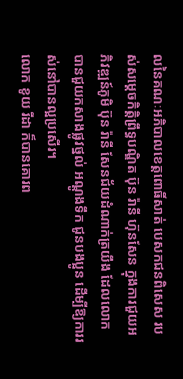លនៃគណៈអភិបាលខេត្តពោធិ៍សាត់ បេសកជនពិសេស របស់សម្តេចកិត្តិព្រឹទ្ធបណ្ឌិត ប៊ុន រ៉ានី ហ៊ុនសែន ក្នុងការជួយអភិវឌ្ឍន៍ភូមិ ប៊ុន រ៉ានី សែនជ័យដំណាក់ត្រយឹង ដែលលោកបានជួយកសាងផ្លូវថ្នល់ អណ្តូងទឹក ជូនបងប្អូន ដើម្បីឱ្យការរស់នៅបានល្អប្រសើរ។
លោក ខូយ រីដា ក៏បានគោរព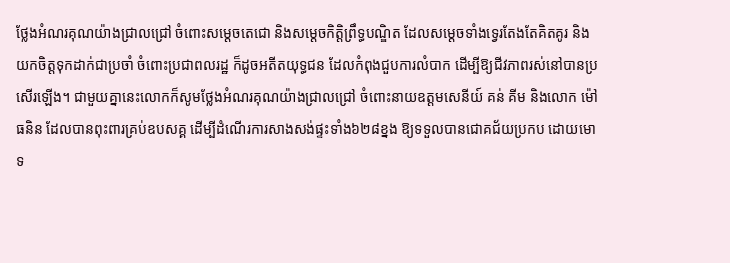ថ្លែងអំណរគុណយ៉ាងជ្រាលជ្រៅ ចំពោះសម្តេចតេជោ និងសម្តេចកិត្តិព្រឹទ្ធបណ្ឌិត ដែលសម្តេចទាំងទ្វេរតែងតែគិតគូរ និងយកចិត្តទុកដាក់ជាប្រចាំ ចំពោះប្រជាពលរដ្ឋ ក៏ដូចអតីតយុទ្ធជន ដែលកំពុងជួបការលំបាក ដើម្បីឱ្យជីវភាពរស់នៅបានប្រសើរឡើង។ ជាមួយគ្នានេះលោកក៏សូមថ្លែងអំណរគុណយ៉ាងជ្រាលជ្រៅ ចំពោះនាយឧត្ដមសេនីយ៍ គន់ គីម និងលោក ម៉ៅ ធនិន ដែលបានពុះពារគ្រប់ឧបសគ្គ ដើម្បីដំណើរការសាងសង់ផ្ទះទាំង៦២៨ខ្នង ឱ្យទទួលបានជោគជ័យប្រកប ដោយមោទ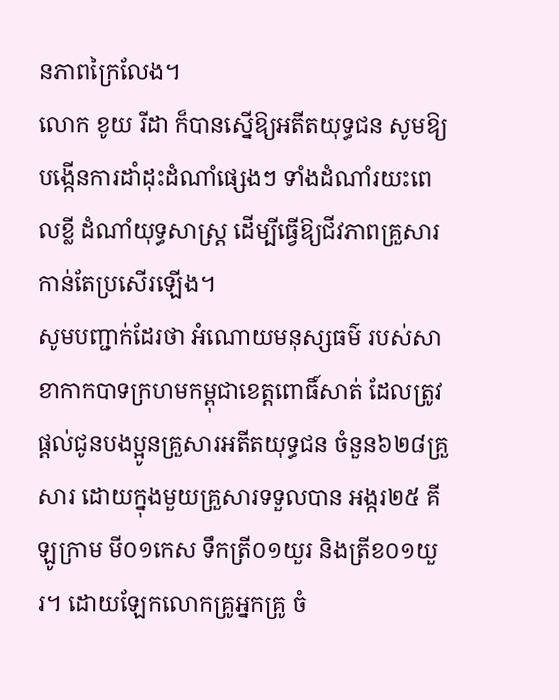នភាពក្រៃលែង។
លោក ខូយ រីដា ក៏បានស្នេីឱ្យអតីតយុទ្ធជន សូមឱ្យបង្កើនការដាំដុះដំណាំផ្សេងៗ ទាំងដំណាំរយះពេលខ្លី ដំណាំយុទ្ធសាស្ត្រ ដើម្បីធ្វើឱ្យជីវភាពគ្រួសារកាន់តែប្រសើរឡើង។
សូមបញ្ជាក់ដែរថា អំណោយមនុស្សធម៌ របស់សាខាកាកបាទក្រហមកម្ពុជាខេត្តពោធិ៍សាត់ ដែលត្រូវផ្ដល់ជូនបងប្អូនគ្រួសារអតីតយុទ្ធជន ចំនួន៦២៨គ្រួសារ ដោយក្នុងមួយគ្រួសារទទួលបាន អង្ករ២៥ គីឡូក្រាម មី០១កេស ទឹកត្រី០១យួរ និងត្រីខ០១យួរ។ ដោយឡែកលោកគ្រូអ្នកគ្រូ ចំ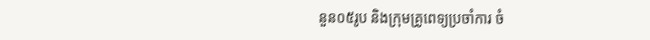នួន០៥រូប និងក្រុមគ្រូពេទ្យប្រចាំការ ចំ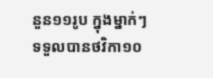នួន១១រូប ក្នុងម្នាក់ៗទទួលបានថវិកា១០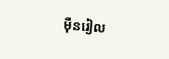ម៉ឺនរៀល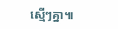ស្មើៗគ្នា៕